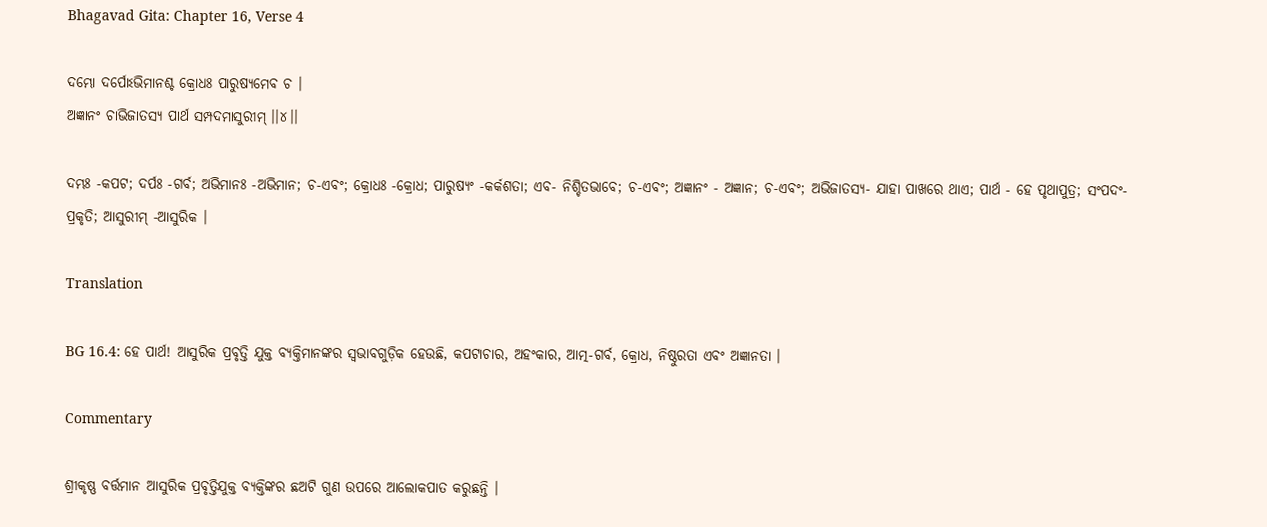Bhagavad Gita: Chapter 16, Verse 4

ଦମ୍ଭୋ ଦର୍ପୋଽଭିମାନଶ୍ଚ କ୍ରୋଧଃ ପାରୁଷ୍ୟମେବ ଚ ।
ଅଜ୍ଞାନଂ ଚାଭିଜାତସ୍ୟ ପାର୍ଥ ସମ୍ପଦମାସୁରୀମ୍ ।।୪।।

ଦମ୍ଭଃ -କପଟ; ଦର୍ପଃ -ଗର୍ବ; ଅଭିମାନଃ -ଅଭିମାନ; ଚ-ଏବଂ; କ୍ରୋଧଃ -କ୍ରୋଧ; ପାରୁଷ୍ୟଂ -କର୍କଶତା; ଏବ- ନିଶ୍ଚିତଭାବେ; ଚ-ଏବଂ; ଅଜ୍ଞାନଂ - ଅଜ୍ଞାନ; ଚ-ଏବଂ; ଅଭିଜାତସ୍ୟ- ଯାହା ପାଖରେ ଥାଏ; ପାର୍ଥ - ହେ ପୃଥାପୁତ୍ର; ସଂପଦଂ- ପ୍ରକୃତି; ଆସୁରୀମ୍ -ଆସୁରିକ ।

Translation

BG 16.4: ହେ ପାର୍ଥ! ଆସୁରିକ ପ୍ରବୃତ୍ତି ଯୁକ୍ତ ବ୍ୟକ୍ତିମାନଙ୍କର ସ୍ୱଭାବଗୁଡ଼ିକ ହେଉଛି, କପଟାଚାର, ଅହଂକାର, ଆତ୍ମ-ଗର୍ବ, କ୍ରୋଧ, ନିଷ୍ଠୁରତା ଏବଂ ଅଜ୍ଞାନତା ।

Commentary

ଶ୍ରୀକୃଷ୍ଣ ବର୍ତ୍ତମାନ ଆସୁରିକ ପ୍ରବୃତ୍ତିଯୁକ୍ତ ବ୍ୟକ୍ତିଙ୍କର ଛଅଟି ଗୁଣ ଉପରେ ଆଲୋକପାତ କରୁଛନ୍ତି ।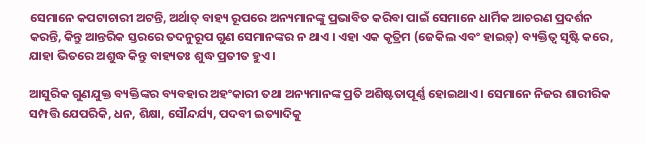ସେମାନେ କପଟାଚାରୀ ଅଟନ୍ତି, ଅର୍ଥାତ୍ ବାହ୍ୟ ରୂପରେ ଅନ୍ୟମାନଙ୍କୁ ପ୍ରଭାବିତ କରିବା ପାଇଁ ସେମାନେ ଧାର୍ମିକ ଆଚରଣ ପ୍ରଦର୍ଶନ କରନ୍ତି, କିନ୍ତୁ ଆନ୍ତରିକ ସ୍ତରରେ ତଦନୁରୂପ ଗୁଣ ସେମାନଙ୍କର ନ ଥାଏ । ଏହା ଏକ କୃତ୍ରିମ (ଜେକିଲ ଏବଂ ହାଇଡ଼୍‌) ବ୍ୟକ୍ତିତ୍ୱ ସୃଷ୍ଟି କରେ, ଯାହା ଭିତରେ ଅଶୁଦ୍ଧ କିନ୍ତୁ ବାହ୍ୟତଃ ଶୁଦ୍ଧ ପ୍ରତୀତ ହୁଏ ।

ଆସୁରିକ ଗୁଣଯୁକ୍ତ ବ୍ୟକ୍ତିଙ୍କର ବ୍ୟବହାର ଅହଂକାରୀ ତଥା ଅନ୍ୟମାନଙ୍କ ପ୍ରତି ଅଶିଷ୍ଟତାପୂର୍ଣ୍ଣ ହୋଇଥାଏ । ସେମାନେ ନିଜର ଶାରୀରିକ ସମ୍ପତ୍ତି ଯେପରିକି, ଧନ, ଶିକ୍ଷା, ସୌନ୍ଦର୍ଯ୍ୟ, ପଦବୀ ଇତ୍ୟାଦିକୁ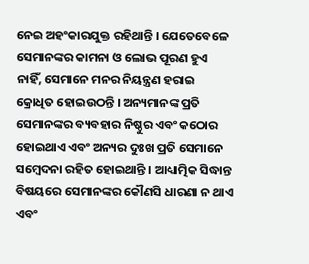ନେଇ ଅହଂକାରଯୁକ୍ତ ରହିଥାନ୍ତି । ଯେତେବେଳେ ସେମାନଙ୍କର କାମନା ଓ ଲୋଭ ପୂରଣ ହୁଏ ନାହିଁ, ସେମାନେ ମନର ନିୟନ୍ତ୍ରଣ ହରାଇ କ୍ରୋଧିତ ହୋଇଉଠନ୍ତି । ଅନ୍ୟମାନଙ୍କ ପ୍ରତି ସେମାନଙ୍କର ବ୍ୟବହାର ନିଷ୍ଠୁର ଏବଂ କଠୋର ହୋଇଥାଏ ଏବଂ ଅନ୍ୟର ଦୁଃଖ ପ୍ରତି ସେମାନେ ସମ୍ବେଦନା ରହିତ ହୋଇଥାନ୍ତି । ଆଧ୍ୟାତ୍ମିକ ସିଦ୍ଧାନ୍ତ ବିଷୟରେ ସେମାନଙ୍କର କୌଣସି ଧାରଣା ନ ଥାଏ ଏବଂ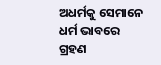ଅଧର୍ମକୁ ସେମାନେ ଧର୍ମ ଭାବରେ ଗ୍ରହଣ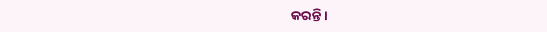କରନ୍ତି ।